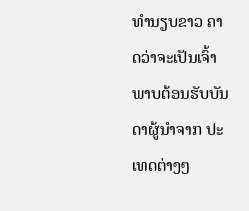ທຳນຽບຂາວ ຄາດວ່າຈະເປັນເຈົ້າພາບຕ້ອນຮັບບັນດາຜູ້ນຳຈາກ ປະເທດຕ່າງໆ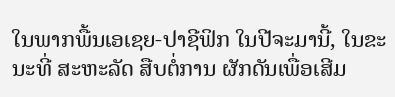ໃນພາກພື້ນເອເຊຍ-ປາຊີຟິກ ໃນປີຈະມານີ້, ໃນຂະ ນະທີ່ ສະຫະລັດ ສືບຕໍ່ການ ຜັກດັນເພື່ອເສີມ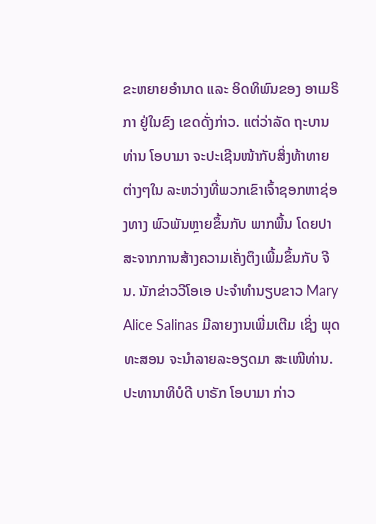ຂະຫຍາຍອຳນາດ ແລະ ອິດທິພົນຂອງ ອາເມຣິກາ ຢູ່ໃນຂົງ ເຂດດັ່ງກ່າວ. ແຕ່ວ່າລັດ ຖະບານທ່ານ ໂອບາມາ ຈະປະເຊີນໜ້າກັບສິ່ງທ້າທາຍ ຕ່າງໆໃນ ລະຫວ່າງທີ່ພວກເຂົາເຈົ້າຊອກຫາຊ່ອງທາງ ພົວພັນຫຼາຍຂຶ້ນກັບ ພາກພື້ນ ໂດຍປາສະຈາກການສ້າງຄວາມເຄັ່ງຕຶງເພີ້ມຂຶ້ນກັບ ຈີນ. ນັກຂ່າວວີໂອເອ ປະຈຳທຳນຽບຂາວ Mary Alice Salinas ມີລາຍງານເພີ່ມເຕີມ ເຊິ່ງ ພຸດທະສອນ ຈະນຳລາຍລະອຽດມາ ສະເໜີທ່ານ.
ປະທານາທິບໍດີ ບາຣັກ ໂອບາມາ ກ່າວ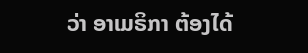ວ່າ ອາເມຣິກາ ຕ້ອງໄດ້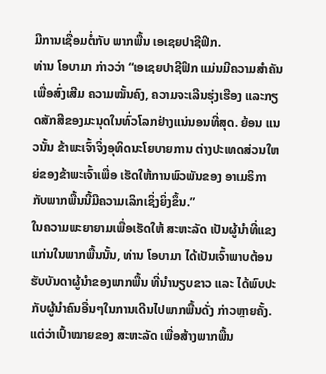ມີການເຊື່ອມຕໍ່ກັບ ພາກພື້ນ ເອເຊຍປາຊີຟິກ.
ທ່ານ ໂອບາມາ ກ່າວວ່າ “ເອເຊຍປາຊີຟິກ ແມ່ນມີຄວາມສຳຄັນເພື່ອສົ່ງເສີມ ຄວາມໝັ້ນຄົງ, ຄວາມຈະເລີນຮຸ່ງເຮືອງ ແລະກຽດສັກສີຂອງມະນຸດໃນທົ່ວໂລກຢ່າງແນ່ນອນທີ່ສຸດ. ຍ້ອນ ແນວນັ້ນ ຂ້າພະເຈົ້າຈິ່ງອຸທິດນະໂຍບາຍການ ຕ່າງປະເທດສ່ວນໃຫຍ່ຂອງຂ້າພະເຈົ້າເພື່ອ ເຮັດໃຫ້ການພົວພັນຂອງ ອາເມຣິກາ ກັບພາກພື້ນນີ້ມີຄວາມເລິກເຊິ່ງຍິ່ງຂຶ້ນ.”
ໃນຄວາມພະຍາຍາມເພື່ອເຮັດໃຫ້ ສະຫະລັດ ເປັນຜູ້ນຳທີ່ແຂງແກ່ນໃນພາກພື້ນນັ້ນ, ທ່ານ ໂອບາມາ ໄດ້ເປັນເຈົ້າພາບຕ້ອນຮັບບັນດາຜູ້ນຳຂອງພາກພື້ນ ທີ່ນຳນຽບຂາວ ແລະ ໄດ້ພົບປະ ກັບຜູ້ນຳຄົນອື່ນໆໃນການເດີນໄປພາກພື້ນດັ່ງ ກ່າວຫຼາຍຄັ້ງ.
ແຕ່ວ່າເປົ້າໝາຍຂອງ ສະຫະລັດ ເພື່ອສ້າງພາກພື້ນ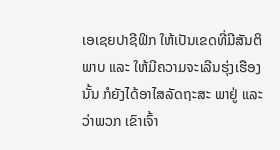ເອເຊຍປາຊີຟິກ ໃຫ້ເປັນເຂດທີ່ມີສັນຕິ ພາບ ແລະ ໃຫ້ມີຄວາມຈະເລີນຮຸ່ງເຮືອງນັ້ນ ກໍຍັງໄດ້ອາໄສລັດຖະສະ ພາຢູ່ ແລະ ວ່າພວກ ເຂົາເຈົ້າ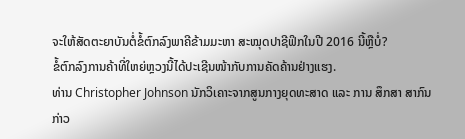ຈະໃຫ້ສັດຕະຍາບັນຕໍ່ຂໍ້ຕົກລົງພາຄີຂ້າມມະຫາ ສະໝຸດປາຊີຟິກໃນປີ 2016 ນີ້ຫຼືບໍ່?
ຂໍ້ຕົກລົງການຄ້າທີ່ໃຫຍ່ຫຼວງນີ້ໄດ້ປະເຊີນໜ້າກັບການຄັດຄ້ານຢ່າງແຮງ.
ທ່ານ Christopher Johnson ນັກວິເຄາະຈາກສູນກາງຍຸດທະສາດ ແລະ ການ ສຶກສາ ສາກົນ ກ່າວ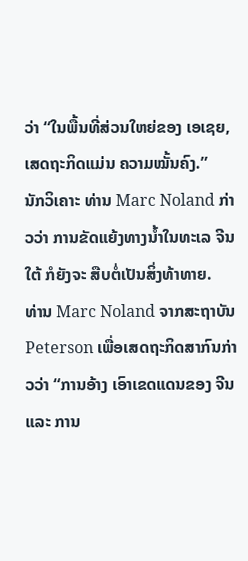ວ່າ “ໃນພື້ນທີ່ສ່ວນໃຫຍ່ຂອງ ເອເຊຍ, ເສດຖະກິດແມ່ນ ຄວາມໝັ້ນຄົງ.”
ນັກວິເຄາະ ທ່ານ Marc Noland ກ່າວວ່າ ການຂັດແຍ້ງທາງນ້ຳໃນທະເລ ຈີນໃຕ້ ກໍຍັງຈະ ສືບຕໍ່ເປັນສິ່ງທ້າທາຍ.
ທ່ານ Marc Noland ຈາກສະຖາບັນ Peterson ເພື່ອເສດຖະກິດສາກົນກ່າວວ່າ “ການອ້າງ ເອົາເຂດແດນຂອງ ຈີນ ແລະ ການ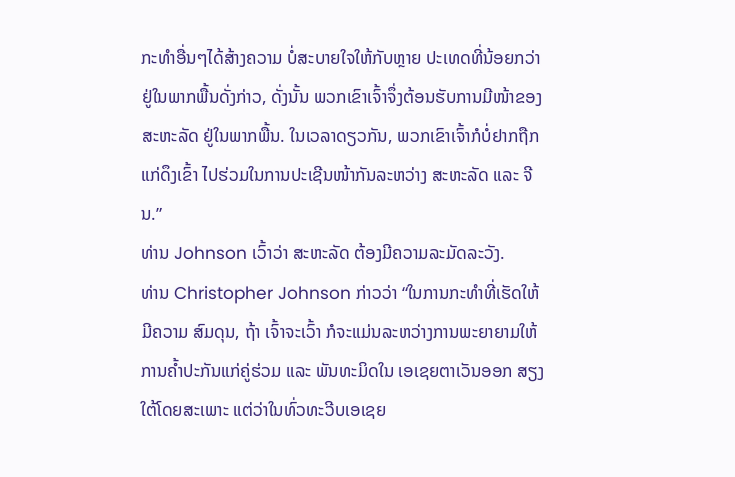ກະທຳອື່ນໆໄດ້ສ້າງຄວາມ ບໍ່ສະບາຍໃຈໃຫ້ກັບຫຼາຍ ປະເທດທີ່ນ້ອຍກວ່າຢູ່ໃນພາກພື້ນດັ່ງກ່າວ, ດັ່ງນັ້ນ ພວກເຂົາເຈົ້າຈຶ່ງຕ້ອນຮັບການມີໜ້າຂອງ ສະຫະລັດ ຢູ່ໃນພາກພື້ນ. ໃນເວລາດຽວກັນ, ພວກເຂົາເຈົ້າກໍບໍ່ຢາກຖືກແກ່ດຶງເຂົ້າ ໄປຮ່ວມໃນການປະເຊີນໜ້າກັນລະຫວ່າງ ສະຫະລັດ ແລະ ຈີນ.”
ທ່ານ Johnson ເວົ້າວ່າ ສະຫະລັດ ຕ້ອງມີຄວາມລະມັດລະວັງ.
ທ່ານ Christopher Johnson ກ່າວວ່າ “ໃນການກະທຳທີ່ເຮັດໃຫ້ມີຄວາມ ສົມດຸນ, ຖ້າ ເຈົ້າຈະເວົ້າ ກໍຈະແມ່ນລະຫວ່າງການພະຍາຍາມໃຫ້ ການຄ້ຳປະກັນແກ່ຄູ່ຮ່ວມ ແລະ ພັນທະມິດໃນ ເອເຊຍຕາເວັນອອກ ສຽງໃຕ້ໂດຍສະເພາະ ແຕ່ວ່າໃນທົ່ວທະວີບເອເຊຍ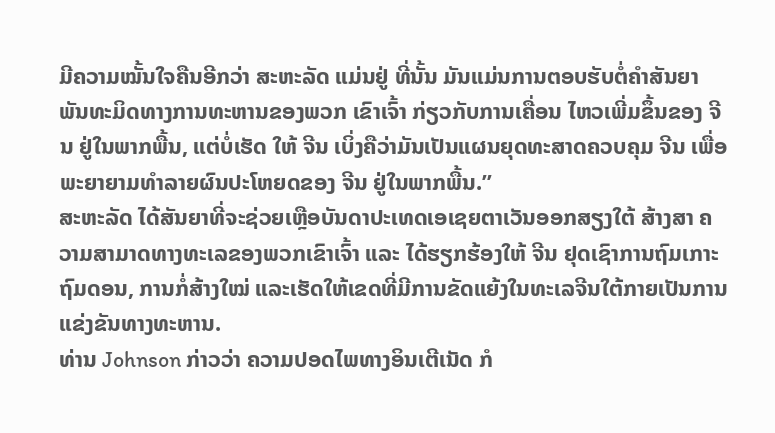ມີຄວາມໝັ້ນໃຈຄືນອີກວ່າ ສະຫະລັດ ແມ່ນຢູ່ ທີ່ນັ້ນ ມັນແມ່ນການຕອບຮັບຕໍ່ຄຳສັນຍາ ພັນທະມິດທາງການທະຫານຂອງພວກ ເຂົາເຈົ້າ ກ່ຽວກັບການເຄື່ອນ ໄຫວເພີ່ມຂຶ້ນຂອງ ຈີນ ຢູ່ໃນພາກພື້ນ, ແຕ່ບໍ່ເຮັດ ໃຫ້ ຈີນ ເບິ່ງຄືວ່າມັນເປັນແຜນຍຸດທະສາດຄວບຄຸມ ຈີນ ເພື່ອພະຍາຍາມທຳລາຍຜົນປະໂຫຍດຂອງ ຈີນ ຢູ່ໃນພາກພື້ນ.”
ສະຫະລັດ ໄດ້ສັນຍາທີ່ຈະຊ່ວຍເຫຼືອບັນດາປະເທດເອເຊຍຕາເວັນອອກສຽງໃຕ້ ສ້າງສາ ຄວາມສາມາດທາງທະເລຂອງພວກເຂົາເຈົ້າ ແລະ ໄດ້ຮຽກຮ້ອງໃຫ້ ຈີນ ຢຸດເຊົາການຖົມເກາະຖົມດອນ, ການກໍ່ສ້າງໃໝ່ ແລະເຮັດໃຫ້ເຂດທີ່ມີການຂັດແຍ້ງໃນທະເລຈີນໃຕ້ກາຍເປັນການແຂ່ງຂັນທາງທະຫານ.
ທ່ານ Johnson ກ່າວວ່າ ຄວາມປອດໄພທາງອິນເຕີເນັດ ກໍ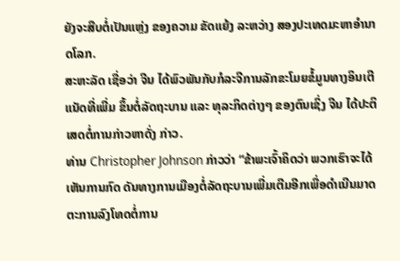ຍັງຈະສືບຕໍ່ເປັນແຫຼ່ງ ຂອງຄວາມ ຂັດແຍ້ງ ລະຫວ່າງ ສອງປະເທດມະຫາອຳນາດໂລກ.
ສະຫະລັດ ເຊື່ອວ່າ ຈີນ ໄດ້ພົວພັນກັບກໍລະຈີການລັກຂະໂມຍຂໍ້ມູນທາງອິນເຕີ ແນັດທີ່ເພີ່ມ ຂຶ້ນຕໍ່ລັດຖະບານ ແລະ ທຸລະກິດຕ່າງໆ ຂອງຕົນເຊິ່ງ ຈີນ ໄດ້ປະຕິເສດຕໍ່ການກ່າວຫາດັ່ງ ກ່າວ.
ທ່ານ Christopher Johnson ກ່າວວ່າ “ຂ້າພະເຈົ້າຄິດວ່າ ພວກເຮົາຈະໄດ້ ເຫັນການກົດ ດັນທາງການເມືອງຕໍ່ລັດຖະບານເພີ່ມເຕີມອີກເພື່ອດຳເນີນມາດ ຕະການລົງໂທດຕໍ່ການ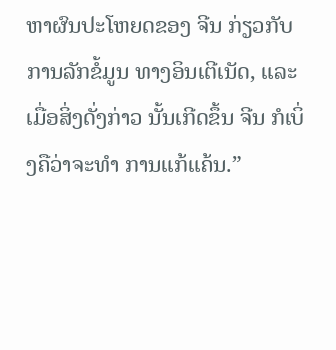ຫາຜົນປະໂຫຍດຂອງ ຈີນ ກ່ຽວກັບ ການລັກຂໍ້ມູນ ທາງອິນເຕີເນັດ, ແລະ ເມື່ອສິ່ງດັ່ງກ່າວ ນັ້ນເກີດຂຶ້ນ ຈີນ ກໍເບິ່ງຄືວ່າຈະທຳ ການແກ້ແຄ້ນ.”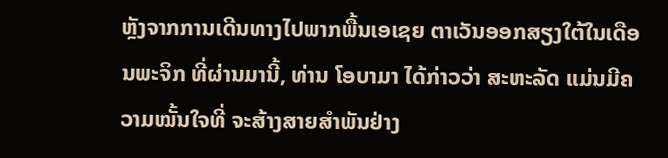ຫຼັງຈາກການເດີນທາງໄປພາກພື້ນເອເຊຍ ຕາເວັນອອກສຽງໃຕ້ໃນເດືອນພະຈິກ ທີ່ຜ່ານມານີ້, ທ່ານ ໂອບາມາ ໄດ້ກ່າວວ່າ ສະຫະລັດ ແມ່ນມີຄວາມໝັ້ນໃຈທີ່ ຈະສ້າງສາຍສຳພັນຢ່າງ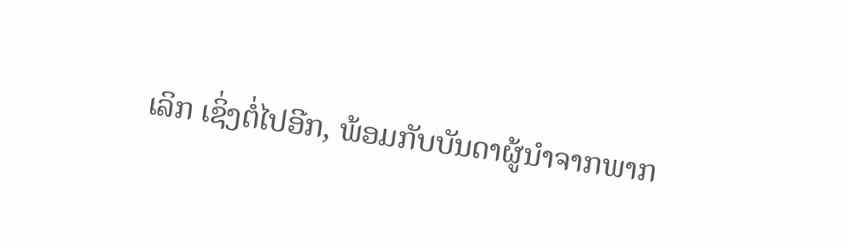ເລິກ ເຊິ່ງຕໍ່ໄປອີກ, ພ້ອມກັບບັນດາຜູ້ນຳຈາກພາກ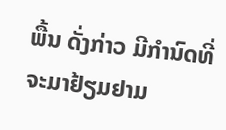ພື້ນ ດັ່ງກ່າວ ມີກຳນົດທີ່ຈະມາຢ້ຽມຢາມ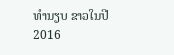ທຳນຽບ ຂາວໃນປີ 2016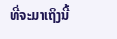ທີ່ຈະມາເຖິງນີ້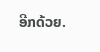ອີກດ້ວຍ.